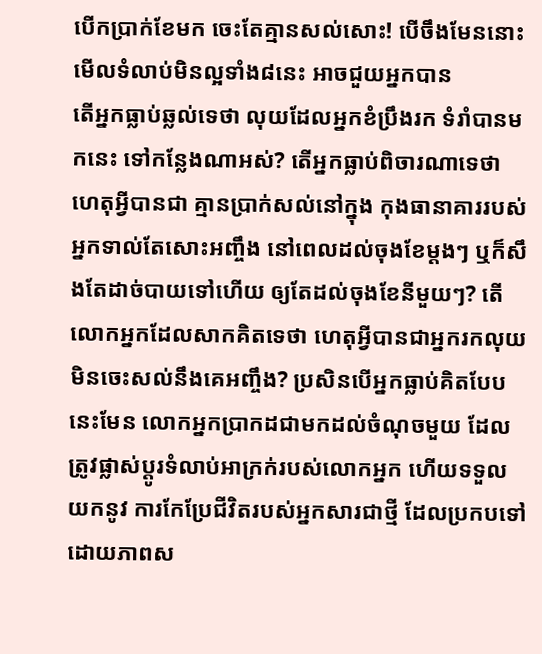បើកប្រាក់ខែមក ចេះតែគ្មានសល់សោះ! បើចឹងមែននោះ មើលទំលាប់មិនល្អទាំង៨នេះ អាចជួយអ្នកបាន
តើអ្នកធ្លាប់ឆ្លល់ទេថា លុយដែលអ្នកខំប្រឹងរក ទំរាំបានមកនេះ ទៅកន្លែងណាអស់? តើអ្នកធ្លាប់ពិចារណាទេថា ហេតុអ្វីបានជា គ្មានប្រាក់សល់នៅក្នុង កុងធានាគាររបស់អ្នកទាល់តែសោះអញ្ចឹង នៅពេលដល់ចុងខែម្តងៗ ឬក៏សឹងតែដាច់បាយទៅហើយ ឲ្យតែដល់ចុងខែនីមួយៗ? តើលោកអ្នកដែលសាកគិតទេថា ហេតុអ្វីបានជាអ្នករកលុយ មិនចេះសល់នឹងគេអញ្ចឹង? ប្រសិនបើអ្នកធ្លាប់គិតបែបនេះមែន លោកអ្នកប្រាកដជាមកដល់ចំណុចមួយ ដែលត្រូវផ្លាស់ប្តូរទំលាប់អាក្រក់របស់លោកអ្នក ហើយទទួលយកនូវ ការកែប្រែជីវិតរបស់អ្នកសារជាថ្មី ដែលប្រកបទៅដោយភាពស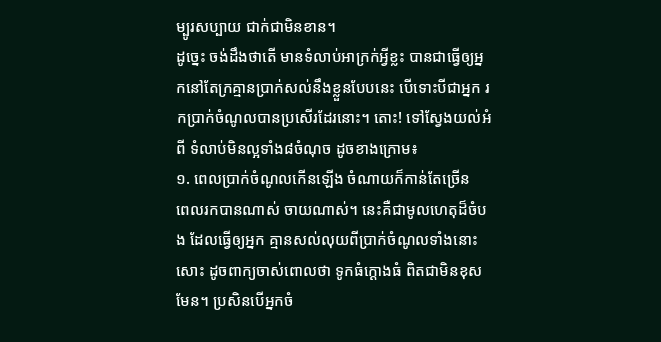ម្បូរសប្បាយ ជាក់ជាមិនខាន។
ដូច្នេះ ចង់ដឹងថាតើ មានទំលាប់អាក្រក់អ្វីខ្លះ បានជាធ្វើឲ្យអ្នកនៅតែក្រគ្មានប្រាក់សល់នឹងខ្លួនបែបនេះ បើទោះបីជាអ្នក រកប្រាក់ចំណូលបានប្រសើរដែរនោះ។ តោះ! ទៅស្វែងយល់អំពី ទំលាប់មិនល្អទាំង៨ចំណុច ដូចខាងក្រោម៖
១. ពេលប្រាក់ចំណូលកើនឡើង ចំណាយក៏កាន់តែច្រើន
ពេលរកបានណាស់ ចាយណាស់។ នេះគឺជាមូលហេតុដ៏ចំបង ដែលធ្វើឲ្យអ្នក គ្មានសល់លុយពីប្រាក់ចំណូលទាំងនោះសោះ ដូចពាក្យចាស់ពោលថា ទូកធំក្តោងធំ ពិតជាមិនខុសមែន។ ប្រសិនបើអ្នកចំ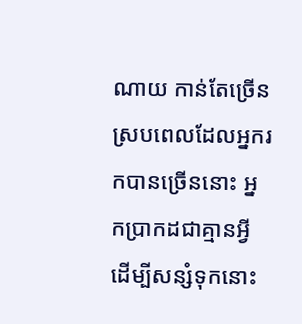ណាយ កាន់តែច្រើន ស្របពេលដែលអ្នករកបានច្រើននោះ អ្នកប្រាកដជាគ្មានអ្វីដើម្បីសន្សំទុកនោះ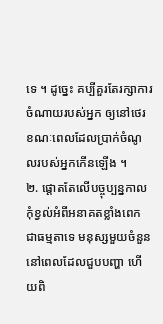ទេ ។ ដូច្នេះ គប្បីគួរតែរក្សាការចំណាយរបស់អ្នក ឲ្យនៅថេរខណៈពេលដែលប្រាក់ចំណូលរបស់អ្នកកើនឡើង ។
២. ផ្តោតតែលើបច្ចុប្បន្នកាល កុំខ្វល់អំពីអនាគតខ្លាំងពេក
ជាធម្មតាទេ មនុស្សមួយចំនួន នៅពេលដែលជួបបញ្ហា ហើយពិ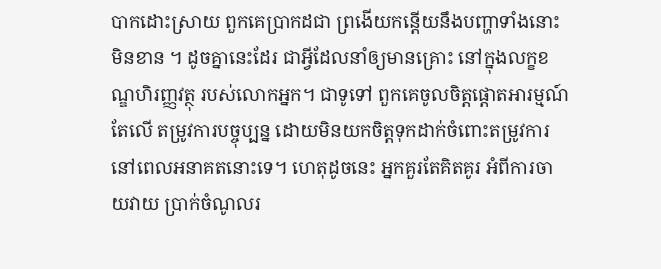បាកដោះស្រាយ ពួកគេប្រាកដជា ព្រងើយកន្តើយនឹងបញ្ហាទាំងនោះមិនខាន ។ ដូចគ្នានេះដែរ ជាអ្វីដែលនាំឲ្យមានគ្រោះ នៅក្នុងលក្ខខណ្ឌហិរញ្ញវត្ថុ របស់លោកអ្នក។ ជាទូទៅ ពួកគេចូលចិត្តផ្តោតអារម្មណ៍តែលើ តម្រូវការបច្ចុប្បន្ន ដោយមិនយកចិត្តទុកដាក់ចំពោះតម្រូវការនៅពេលអនាគតនោះទេ។ ហេតុដូចនេះ អ្នកគួរតែគិតគូរ អំពីការចាយវាយ ប្រាក់ចំណូលរ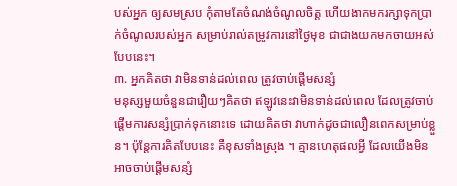បស់អ្នក ឲ្យសមស្រប កុំតាមតែចំណង់ចំណូលចិត្ត ហើយងាកមករក្សាទុកប្រាក់ចំណូលរបស់អ្នក សម្រាប់រាល់តម្រូវការនៅថ្ងៃមុខ ជាជាងយកមកចាយអស់បែបនេះ។
៣. អ្នកគិតថា វាមិនទាន់ដល់ពេល ត្រូវចាប់ផ្តើមសន្សំ
មនុស្សមួយចំនួនជារឿយៗគិតថា ឥឡូវនេះវាមិនទាន់ដល់ពេល ដែលត្រូវចាប់ផ្តើមការសន្សំប្រាក់ទុកនោះទេ ដោយគិតថា វាហាក់ដូចជាលឿនពេកសម្រាប់ខ្លួន។ ប៉ុន្តែការគិតបែបនេះ គឺខុសទាំងស្រុង ។ គ្មានហេតុផលអ្វី ដែលយើងមិនអាចចាប់ផ្តើមសន្សំ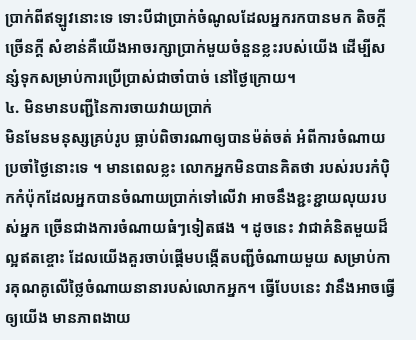ប្រាក់ពីឥឡូវនោះទេ ទោះបីជាប្រាក់ចំណូលដែលអ្នករកបានមក តិចក្តីច្រើនក្តី សំខាន់គឺយើងអាចរក្សាប្រាក់មួយចំនួនខ្លះរបស់យើង ដើម្បីសន្សំទុកសម្រាប់ការប្រើប្រាស់ជាចាំបាច់ នៅថ្ងៃក្រោយ។
៤. មិនមានបញ្ជីនៃការចាយវាយប្រាក់
មិនមែនមនុស្សគ្រប់រូប ធ្លាប់ពិចារណាឲ្យបានម៉ត់ចត់ អំពីការចំណាយប្រចាំថ្ងៃនោះទេ ។ មានពេលខ្លះ លោកអ្នកមិនបានគិតថា របស់របរកំប៉ិកកំប៉ុកដែលអ្នកបានចំណាយប្រាក់ទៅលើវា អាចនឹងខ្ជះខ្ជាយលុយរបស់អ្នក ច្រើនជាងការចំណាយធំៗទៀតផង ។ ដូចនេះ វាជាគំនិតមួយដ៏ល្អឥតខ្ចោះ ដែលយើងគួរចាប់ផ្តើមបង្កើតបញ្ជីចំណាយមួយ សម្រាប់ការគុណគូលើថ្លៃចំណាយនានារបស់លោកអ្នក។ ធ្វើបែបនេះ វានឹងអាចធ្វើឲ្យយើង មានភាពងាយ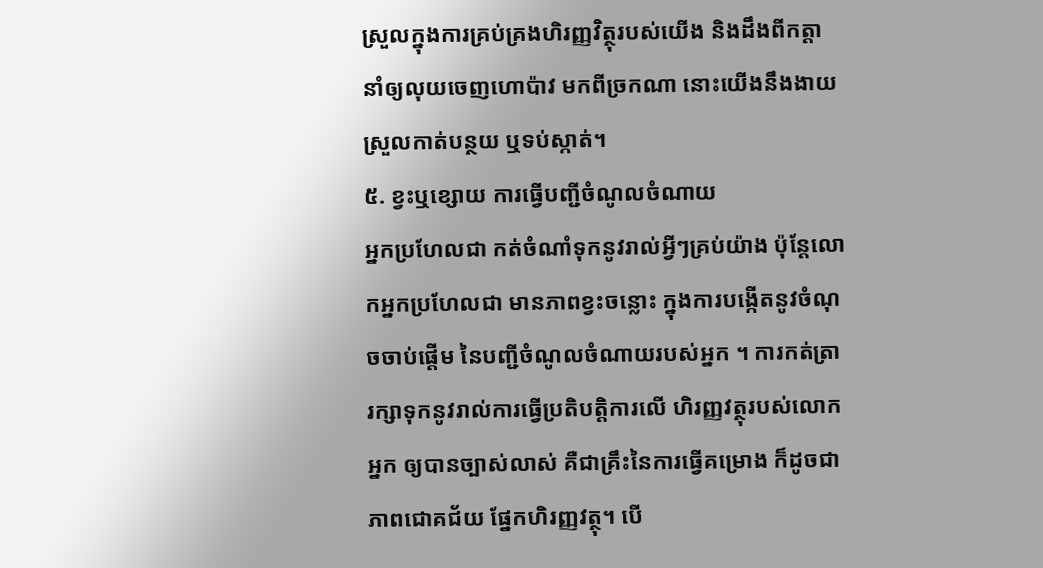ស្រួលក្នុងការគ្រប់គ្រងហិរញ្ញវិត្ថុរបស់យើង និងដឹងពីកត្តានាំឲ្យលុយចេញហោប៉ាវ មកពីច្រកណា នោះយើងនឹងងាយស្រួលកាត់បន្ថយ ឬទប់ស្កាត់។
៥. ខ្វះឬខ្សោយ ការធ្វើបញ្ជីចំណូលចំណាយ
អ្នកប្រហែលជា កត់ចំណាំទុកនូវរាល់អ្វីៗគ្រប់យ៉ាង ប៉ុន្តែលោកអ្នកប្រហែលជា មានភាពខ្វះចន្លោះ ក្នុងការបង្កើតនូវចំណុចចាប់ផ្តើម នៃបញ្ជីចំណូលចំណាយរបស់អ្នក ។ ការកត់ត្រា រក្សាទុកនូវរាល់ការធ្វើប្រតិបត្តិការលើ ហិរញ្ញវត្ថុរបស់លោកអ្នក ឲ្យបានច្បាស់លាស់ គឺជាគ្រឹះនៃការធ្វើគម្រោង ក៏ដូចជាភាពជោគជ័យ ផ្នែកហិរញ្ញវត្ថុ។ បើ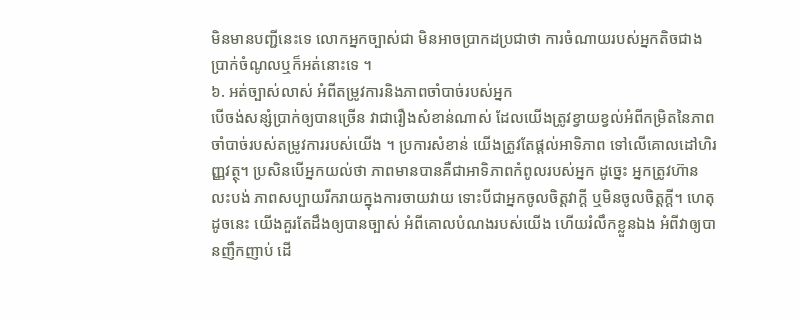មិនមានបញ្ជីនេះទេ លោកអ្នកច្បាស់ជា មិនអាចប្រាកដប្រជាថា ការចំណាយរបស់អ្នកតិចជាងប្រាក់ចំណូលឬក៏អត់នោះទេ ។
៦. អត់ច្បាស់លាស់ អំពីតម្រូវការនិងភាពចាំបាច់របស់អ្នក
បើចង់សន្សំប្រាក់ឲ្យបានច្រើន វាជារឿងសំខាន់ណាស់ ដែលយើងត្រូវខ្វាយខ្វល់អំពីកម្រិតនៃភាពចាំបាច់របស់តម្រូវការរបស់យើង ។ ប្រការសំខាន់ យើងត្រូវតែផ្តល់អាទិភាព ទៅលើគោលដៅហិរញ្ញវត្ថុ។ ប្រសិនបើអ្នកយល់ថា ភាពមានបានគឺជាអាទិភាពកំពូលរបស់អ្នក ដូច្នេះ អ្នកត្រូវហ៊ានលះបង់ ភាពសប្បាយរីករាយក្នុងការចាយវាយ ទោះបីជាអ្នកចូលចិត្តវាក្តី ឬមិនចូលចិត្តក្តី។ ហេតុដូចនេះ យើងគួរតែដឹងឲ្យបានច្បាស់ អំពីគោលបំណងរបស់យើង ហើយរំលឹកខ្លួនឯង អំពីវាឲ្យបានញឹកញាប់ ដើ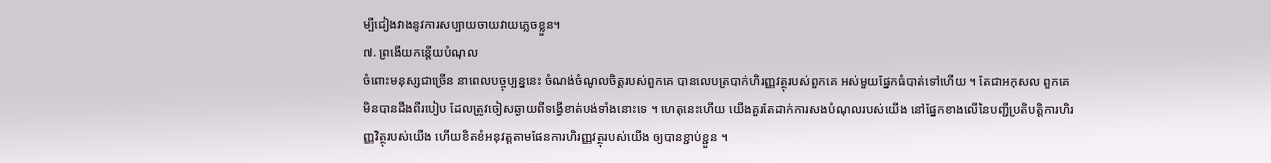ម្បីជៀងវាងនូវការសប្បាយចាយវាយភ្លេចខ្លួន។
៧. ព្រងើយកន្តើយបំណុល
ចំពោះមនុស្សជាច្រើន នាពេលបច្ចុប្បន្ននេះ ចំណង់ចំណូលចិត្តរបស់ពួកគេ បានលេបត្របាក់ហិរញ្ញវត្ថុរបស់ពួកគេ អស់មួយផ្នែកធំបាត់ទៅហើយ ។ តែជាអកុសល ពួកគេមិនបានដឹងពីរបៀប ដែលត្រូវចៀសឆ្ងាយពីទង្វើខាត់បង់ទាំងនោះទេ ។ ហេតុនេះហើយ យើងគួរតែដាក់ការសងបំណុលរបស់យើង នៅផ្នែកខាងលើនៃបញ្ជីប្រតិបត្តិការហិរញ្ញវិត្ថុរបស់យើង ហើយខិតខំអនុវត្តតាមផែនការហិរញ្ញវត្ថុរបស់យើង ឲ្យបានខ្ជាប់ខ្ជួន ។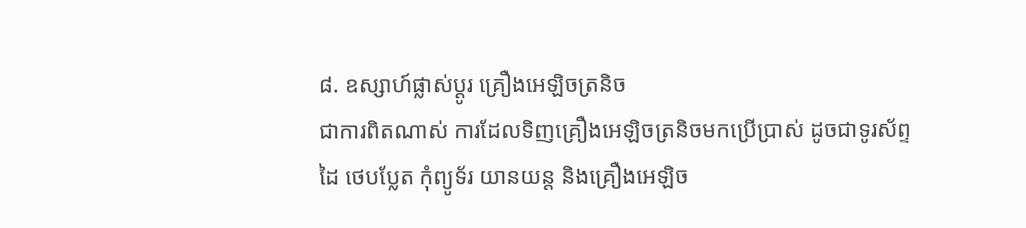៨. ឧស្សាហ៍ផ្លាស់ប្តូរ គ្រឿងអេឡិចត្រនិច
ជាការពិតណាស់ ការដែលទិញគ្រឿងអេឡិចត្រនិចមកប្រើប្រាស់ ដូចជាទូរស័ព្ទដៃ ថេបប្លែត កុំព្យូទ័រ យានយន្ត និងគ្រឿងអេឡិច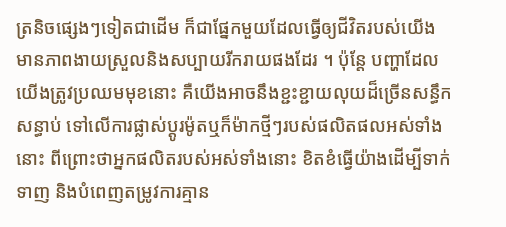ត្រនិចផ្សេងៗទៀតជាដើម ក៏ជាផ្នែកមួយដែលធ្វើឲ្យជីវិតរបស់យើង មានភាពងាយស្រួលនិងសប្បាយរីករាយផងដែរ ។ ប៉ុន្តែ បញ្ហាដែលយើងត្រូវប្រឈមមុខនោះ គឺយើងអាចនឹងខ្ជះខ្ជាយលុយដ៏ច្រើនសន្ធឹកសន្ធាប់ ទៅលើការផ្លាស់ប្តូរម៉ូតឬក៏ម៉ាកថ្មីៗរបស់ផលិតផលអស់ទាំងនោះ ពីព្រោះថាអ្នកផលិតរបស់អស់ទាំងនោះ ខិតខំធ្វើយ៉ាងដើម្បីទាក់ទាញ និងបំពេញតម្រូវការគ្មាន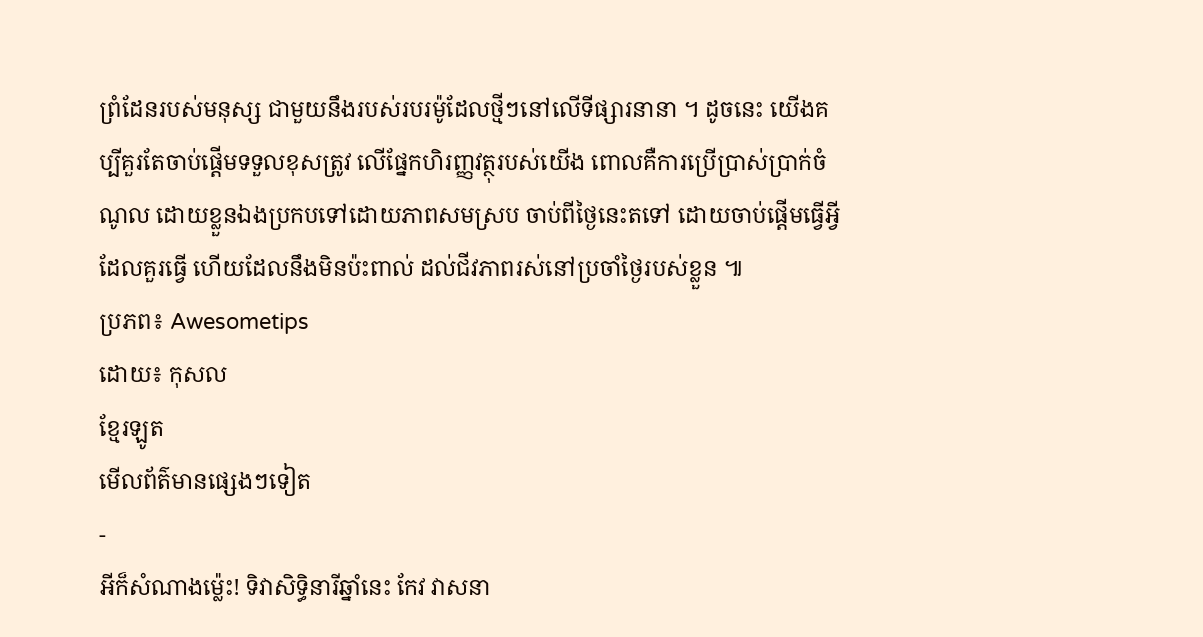ព្រំដែនរបស់មនុស្ស ជាមួយនឹងរបស់របរម៉ូដែលថ្មីៗនៅលើទីផ្សារនានា ។ ដូចនេះ យើងគប្បីគួរតែចាប់ផ្តើមទទួលខុសត្រូវ លើផ្នែកហិរញ្ញវត្ថុរបស់យើង ពោលគឺការប្រើប្រាស់ប្រាក់ចំណូល ដោយខ្លួនឯងប្រកបទៅដោយភាពសមស្រប ចាប់ពីថ្ងៃនេះតទៅ ដោយចាប់ផ្តើមធ្វើអ្វីដែលគួរធ្វើ ហើយដែលនឹងមិនប៉ះពាល់ ដល់ជីវភាពរស់នៅប្រចាំថ្ងៃរបស់ខ្លួន ៕
ប្រភព៖ Awesometips
ដោយ៖ កុសល
ខ្មែរឡូត
មើលព័ត៌មានផ្សេងៗទៀត
-
អីក៏សំណាងម្ល៉េះ! ទិវាសិទ្ធិនារីឆ្នាំនេះ កែវ វាសនា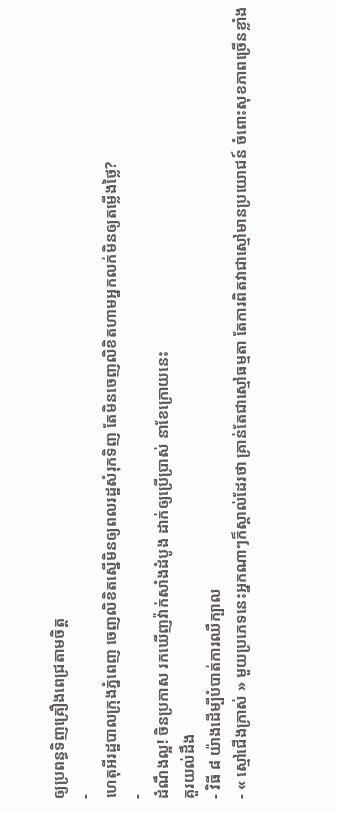ឲ្យប្រពន្ធទិញគ្រឿងពេជ្រតាមចិត្ត
-
ហេតុអីរដ្ឋបាលក្រុងភ្នំពេញ ចេញលិខិតស្នើមិនឲ្យពលរដ្ឋសំរុកទិញ តែមិនចេញលិខិតហាមអ្នកលក់មិនឲ្យតម្លើងថ្លៃ?
-
ដំណឹងល្អ! ចិនប្រកាស រកឃើញវ៉ាក់សាំងដំបូង ដាក់ឲ្យប្រើប្រាស់ នាខែក្រោយនេះ
គួរយល់ដឹង
- វិធី ៨ យ៉ាងដើម្បីបំបាត់ការឈឺក្បាល
- « ស្មៅជើងក្រាស់ » មួយប្រភេទនេះអ្នកណាៗក៏ស្គាល់ដែរថា គ្រាន់តែជាស្មៅធម្មតា តែការពិតវាជាស្មៅមានប្រយោជន៍ ចំពោះសុខភាពច្រើនខ្លាំង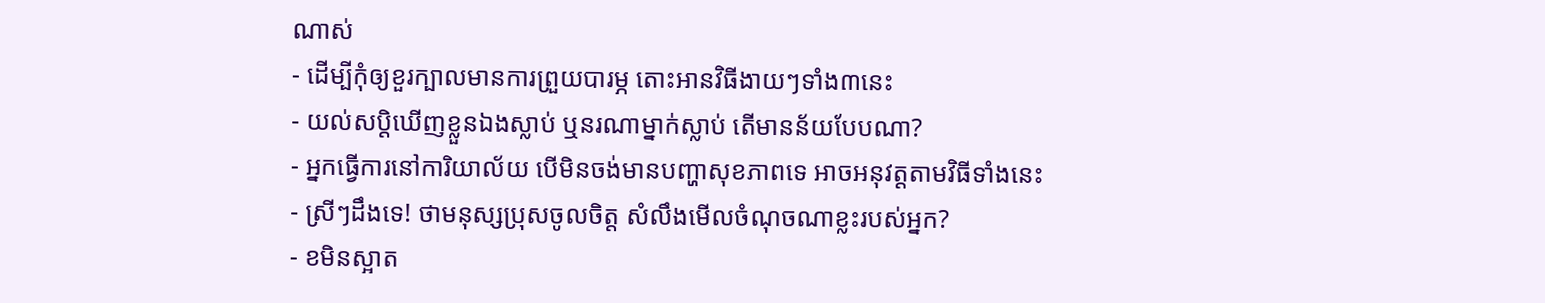ណាស់
- ដើម្បីកុំឲ្យខួរក្បាលមានការព្រួយបារម្ភ តោះអានវិធីងាយៗទាំង៣នេះ
- យល់សប្តិឃើញខ្លួនឯងស្លាប់ ឬនរណាម្នាក់ស្លាប់ តើមានន័យបែបណា?
- អ្នកធ្វើការនៅការិយាល័យ បើមិនចង់មានបញ្ហាសុខភាពទេ អាចអនុវត្តតាមវិធីទាំងនេះ
- ស្រីៗដឹងទេ! ថាមនុស្សប្រុសចូលចិត្ត សំលឹងមើលចំណុចណាខ្លះរបស់អ្នក?
- ខមិនស្អាត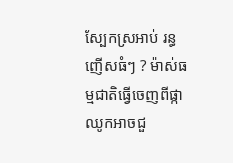ស្បែកស្រអាប់ រន្ធញើសធំៗ ? ម៉ាស់ធម្មជាតិធ្វើចេញពីផ្កាឈូកអាចជួ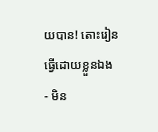យបាន! តោះរៀនធ្វើដោយខ្លួនឯង
- មិន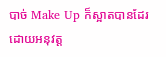បាច់ Make Up ក៏ស្អាតបានដែរ ដោយអនុវត្ត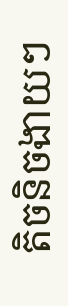តិចនិចងាយៗ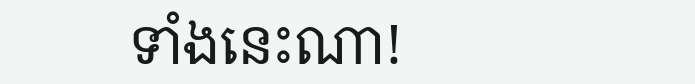ទាំងនេះណា!